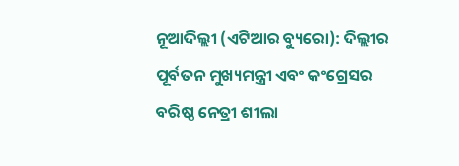ନୂଆଦିଲ୍ଲୀ (ଏଟିଆର ବ୍ୟୁରୋ): ଦିଲ୍ଲୀର ପୂର୍ବତନ ମୁଖ୍ୟମନ୍ତ୍ରୀ ଏବଂ କଂଗ୍ରେସର ବରିଷ୍ଠ ନେତ୍ରୀ ଶୀଲା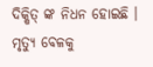ଦିକ୍ଷିତ୍ ଙ୍କ ନିଧନ ହୋଇଛି । ମୃତ୍ୟୁ ବେଳକୁ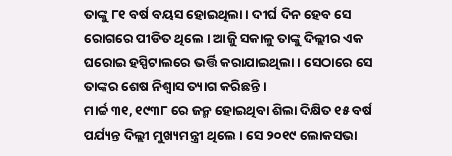ତାଙ୍କୁ ୮୧ ବର୍ଷ ବୟସ ହୋଇଥିଲା । ଦୀର୍ଘ ଦିନ ହେବ ସେ ରୋଗରେ ପୀଡିତ ଥିଲେ । ଆଜିୁ ସକାଳୁ ତାଙ୍କୁ ଦିଲ୍ଲୀର ଏକ ଘରୋଇ ହସ୍ପିଟାଲରେ ଭର୍ତ୍ତି କରାଯାଇଥିଲା । ସେଠାରେ ସେ ତାଙ୍କର ଶେଷ ନିଶ୍ୱାସ ତ୍ୟାଗ କରିଛନ୍ତି ।
ମାର୍ଚ୍ଚ ୩୧, ୧୯୩୮ ରେ ଜନ୍ମ ହୋଇଥିବା ଶିଲା ଦିକ୍ଷିତ ୧୫ ବର୍ଷ ପର୍ଯ୍ୟନ୍ତ ଦିଲ୍ଲୀ ମୁଖ୍ୟମନ୍ତ୍ରୀ ଥିଲେ । ସେ ୨୦୧୯ ଲୋକସଭା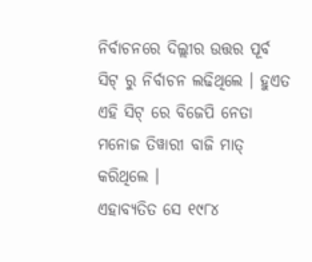ନିର୍ବାଚନରେ ଦିଲ୍ଲୀର ଉତ୍ତର ପୂର୍ବ ସିଟ୍ ରୁ ନିର୍ବାଚନ ଲଢିଥିଲେ । ହୁଏତ ଏହି ସିଟ୍ ରେ ବିଜେପି ନେତା ମନୋଜ ତିୱାରୀ ବାଜି ମାତ୍ କରିଥିଲେ ।
ଏହାବ୍ୟତିତ ସେ ୧୯୮୪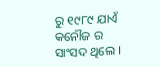ରୁ ୧୯୮୯ ଯାଏଁ କନୌଜ ର ସାଂସଦ ଥିଲେ ।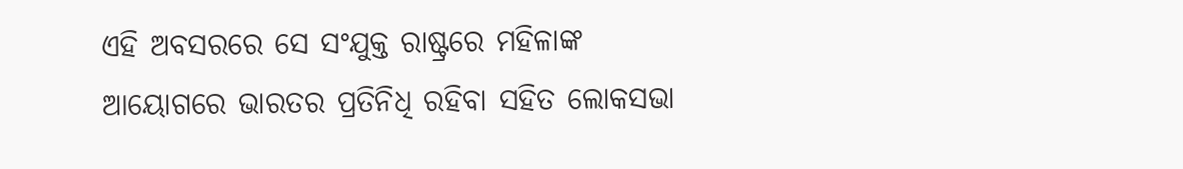ଏହି ଅବସରରେ ସେ ସଂଯୁକ୍ତ ରାଷ୍ଟ୍ରରେ ମହିଳାଙ୍କ ଆୟୋଗରେ ଭାରତର ପ୍ରତିନିଧି ରହିବା ସହିତ ଲୋକସଭା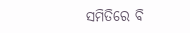ସମିତିରେ ବି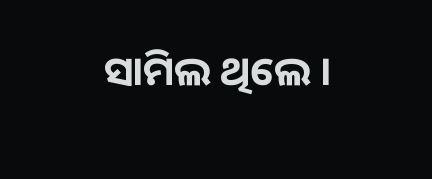ସାମିଲ ଥିଲେ ।